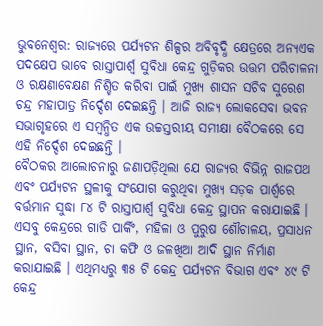ଭୁବନେଶ୍ୱର: ରାଜ୍ୟରେ ପର୍ଯ୍ୟଟନ ଶିଳ୍ପର ଅବିବୃଦ୍ଧି କ୍ଷେତ୍ରରେ ଅନ୍ୟଏକ ପଦକ୍ଷେପ ଭାବେ ରାସ୍ତାପାର୍ଶ୍ୱ ସୁବିଧା କେନ୍ଦ୍ର ଗୁଡ଼ିକର ଉତ୍ତମ ପରିଚାଳନା ଓ ରକ୍ଷଣାବେକ୍ଷଣ ନିଶ୍ଚିତ କରିବା ପାଇଁ ମୁଖ୍ୟ ଶାସନ ସଚିବ ସୁରେଶ ଚନ୍ଦ୍ର ମହାପାତ୍ର ନିର୍ଦ୍ଦେଶ ଦେଇଛନ୍ତି । ଆଜି ରାଜ୍ୟ ଲୋକସେବା ଭବନ ସଭାଗୃହରେ ଏ ସମ୍ବନ୍ଧିତ ଏକ ଉଚ୍ଚସ୍ତରୀୟ ସମୀକ୍ଷା ବୈଠକରେ ସେ ଏହି ନିର୍ଦ୍ଦେଶ ଦେଇଛନ୍ତି ।
ବୈଠକର ଆଲୋଚନାରୁ ଜଣାପଡ଼ିଥିଲା ଯେ ରାଜ୍ୟର ବିଭିନ୍ନ ରାଜପଥ ଏବଂ ପର୍ଯ୍ୟଟନ ସ୍ଥଳୀକୁ ସଂଯୋଗ କରୁଥିବା ମୁଖ୍ୟ ସଡ଼କ ପାର୍ଶ୍ୱରେ ବର୍ତ୍ତମାନ ସୁଦ୍ଧା ୮୪ ଟି ରାସ୍ତାପାର୍ଶ୍ୱ ସୁବିଧା କେନ୍ଦ୍ର ସ୍ଥାପନ କରାଯାଇଛି । ଏସବୁ କେନ୍ଦ୍ରରେ ଗାଡି ପାର୍କିଂ, ମହିଳା ଓ ପୁରୁଷ ଶୌଚାଳୟ, ପ୍ରସାଧନ ସ୍ଥାନ, ବସିବା ସ୍ଥାନ, ଚା କଫି ଓ ଜଳଖିଆ ଆଦି ସ୍ଥାନ ନିର୍ମାଣ କରାଯାଇଛି । ଏଥିମଧ୍ୟରୁ ୩୫ ଟି କେନ୍ଦ୍ର ପର୍ଯ୍ୟଟନ ବିଭାଗ ଏବଂ ୪୯ ଟି କେନ୍ଦ୍ର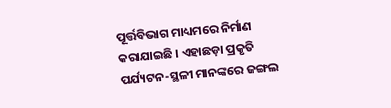ପୂର୍ତ୍ତବିଭାଗ ମାଧ୍ୟମରେ ନିର୍ମାଣ କରାଯାଇଛି । ଏହାଛଡ଼ା ପ୍ରକୃତି ପର୍ଯ୍ୟଟନ-ସ୍ଥଳୀ ମାନଙ୍କରେ ଜଙ୍ଗଲ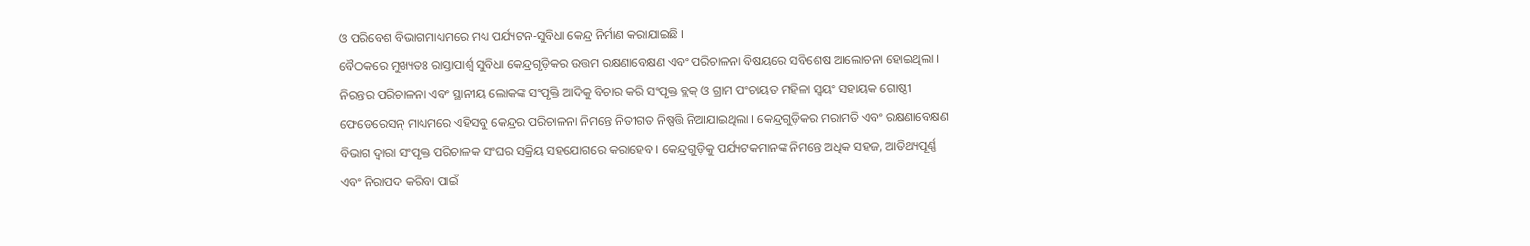ଓ ପରିବେଶ ବିଭାଗମାଧ୍ୟମରେ ମଧ୍ୟ ପର୍ଯ୍ୟଟନ-ସୁବିଧା କେନ୍ଦ୍ର ନିର୍ମାଣ କରାଯାଇଛି ।
ବୈଠକରେ ମୁଖ୍ୟତଃ ରାସ୍ତାପାର୍ଶ୍ୱ ସୁବିଧା କେନ୍ଦ୍ରଗୃଡ଼ିକର ଉତ୍ତମ ରକ୍ଷଣାବେକ୍ଷଣ ଏବଂ ପରିଚାଳନା ବିଷୟରେ ସବିଶେଷ ଆଲୋଚନା ହୋଇଥିଲା । ନିରନ୍ତର ପରିଚାଳନା ଏବଂ ସ୍ଥାନୀୟ ଲୋକଙ୍କ ସଂପୃକ୍ତି ଆଦିକୁ ବିଚାର କରି ସଂପୃକ୍ତ ବ୍ଲକ୍ ଓ ଗ୍ରାମ ପଂଚାୟତ ମହିଳା ସ୍ୱୟଂ ସହାୟକ ଗୋଷ୍ଠୀ ଫେଡେରେସନ୍ ମାଧ୍ୟମରେ ଏହିସବୁ କେନ୍ଦ୍ରର ପରିଚାଳନା ନିମନ୍ତେ ନିତୀଗତ ନିଷ୍ପତ୍ତି ନିଆଯାଇଥିଲା । କେନ୍ଦ୍ରଗୁଡ଼ିକର ମରାମତି ଏବଂ ରକ୍ଷଣାବେକ୍ଷଣ ବିଭାଗ ଦ୍ୱାରା ସଂପୃକ୍ତ ପରିଚାଳକ ସଂଘର ସକ୍ରିୟ ସହଯୋଗରେ କରାହେବ । କେନ୍ଦ୍ରଗୁଡ଼ିକୁ ପର୍ଯ୍ୟଟକମାନଙ୍କ ନିମନ୍ତେ ଅଧିକ ସହଜ, ଆତିଥ୍ୟପୂର୍ଣ୍ଣ ଏବଂ ନିରାପଦ କରିବା ପାଇଁ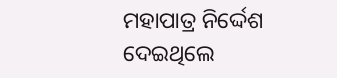ମହାପାତ୍ର ନିର୍ଦ୍ଦେଶ ଦେଇଥିଲେ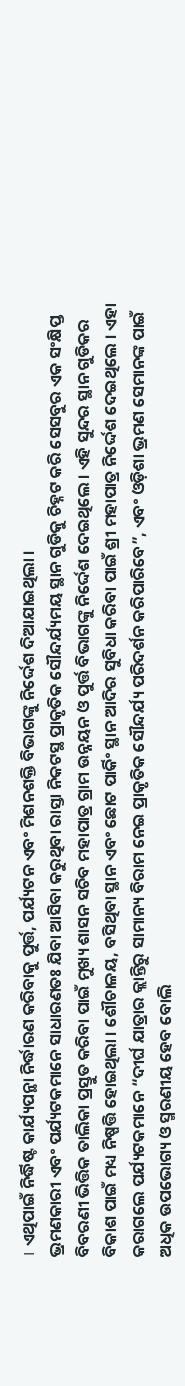। ଏଥିପାଇଁ ନିର୍ଦ୍ଧିଷ୍ଟ କାର୍ଯ୍ୟପନ୍ଥା ନିର୍ଦ୍ଧାରଣ କରିବାକୁ ପୁର୍ତ୍ତ, ପର୍ଯ୍ୟଟନ ଏବଂ ମିଶନଶକ୍ତି ବିଭାଗଙ୍କୁ ନିର୍ଦ୍ଦେଶ ଦିଆଯାଇଥିଲା ।
ଭ୍ରମଣକାରୀ ଏବଂ ପର୍ଯ୍ୟଟକମାନେ ସାଧାରଣତଃ ଯିବା ଆସିବା କରୁଥିବା ରାସ୍ତା ନିକଟସ୍ଥ ପ୍ରାକୃତିକ ସୌନ୍ଦର୍ଯ୍ୟମୟ ସ୍ଥାନ ଗୁଡିକୁ ଚିହ୍ନଟ କରି ସେସବୁର ଏକ ସଂକ୍ଷିପ୍ତ ବିବରଣୀ ଭିତ୍ତିକ ତାଲିକା ପ୍ରସ୍ତୁତ କରିବା ପାଇଁ ମୁଖ୍ୟ ଶାସନ ସଚିବ ମହାପାତ୍ର ଗ୍ରାମ ଉନ୍ନୟନ ଓ ପୁର୍ତ୍ତ ବିଭାଗଙ୍କୁ ନିର୍ଦ୍ଦେଶ ଦେଇଥିଲେ । ଏହି ସୁନ୍ଦର ସ୍ଥାନ ଗୁଡିକର ବିକାଶ ପାଇଁ ମଧ୍ୟ ନିଷ୍ପତ୍ତି ହୋଇଥିଲା । ଶୌଚାଳୟ, ବସିଥିବା ସ୍ଥାନ ଏବଂ ଛୋଟ ପାର୍କିଂ ସ୍ଥାନ ଆଦିର ସୁବିଧା କରିବା ପାଇଁ ଶ୍ରୀ ମହାପାତ୍ର ନିର୍ଦ୍ଦେଶ ଦେଇଥିଲେ । ଏହା କରାଗଲେ ପର୍ଯ୍ୟଟକମାନେ “ଦୀର୍ଘ ଯାତ୍ରାର କ୍ଲାନ୍ତିରୁ ସାମାନ୍ୟ ବିରାମ ନେଇ ପ୍ରାକୃତିକ ସୌନ୍ଦର୍ଯ୍ୟ ପରିଦର୍ଶନ କରିପାରିବେ”, ଏବଂ ଓଡ଼ିଶା ଭ୍ରମଣ ସେମାନଙ୍କ ପାଇଁ ଅଧିକ ଉପଭୋଗ୍ୟ ଓ ସ୍ମରଣୀୟ ହେବ ବୋଲି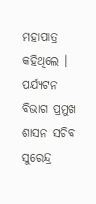ମହାପାତ୍ର କହିଥିଲେ ।
ପର୍ଯ୍ୟଟନ ବିଭାଗ ପ୍ରମୁଖ ଶାସନ ସଚିବ ସୁରେନ୍ଦ୍ର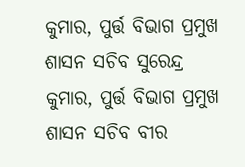କୁମାର, ପୁର୍ତ୍ତ ବିଭାଗ ପ୍ରମୁଖ ଶାସନ ସଚିବ ସୁରେନ୍ଦ୍ର କୁମାର, ପୁର୍ତ୍ତ ବିଭାଗ ପ୍ରମୁଖ ଶାସନ ସଚିବ ବୀର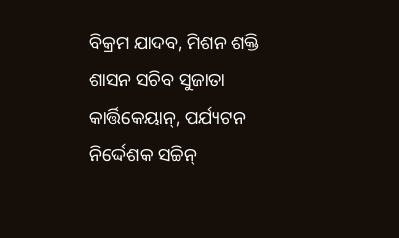ବିକ୍ରମ ଯାଦବ, ମିଶନ ଶକ୍ତି ଶାସନ ସଚିବ ସୁଜାତା କାର୍ତ୍ତିକେୟାନ୍, ପର୍ଯ୍ୟଟନ ନିର୍ଦ୍ଦେଶକ ସଚ୍ଚିନ୍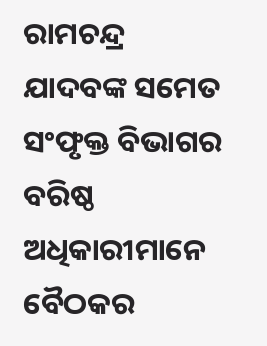ରାମଚନ୍ଦ୍ର ଯାଦବଙ୍କ ସମେତ ସଂଫୃକ୍ତ ବିଭାଗର ବରିଷ୍ଠ ଅଧିକାରୀମାନେ ବୈଠକର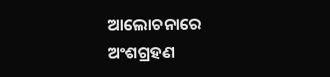ଆଲୋଚନାରେ ଅଂଶଗ୍ରହଣ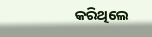କରିଥିଲେ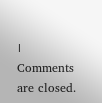।
Comments are closed.